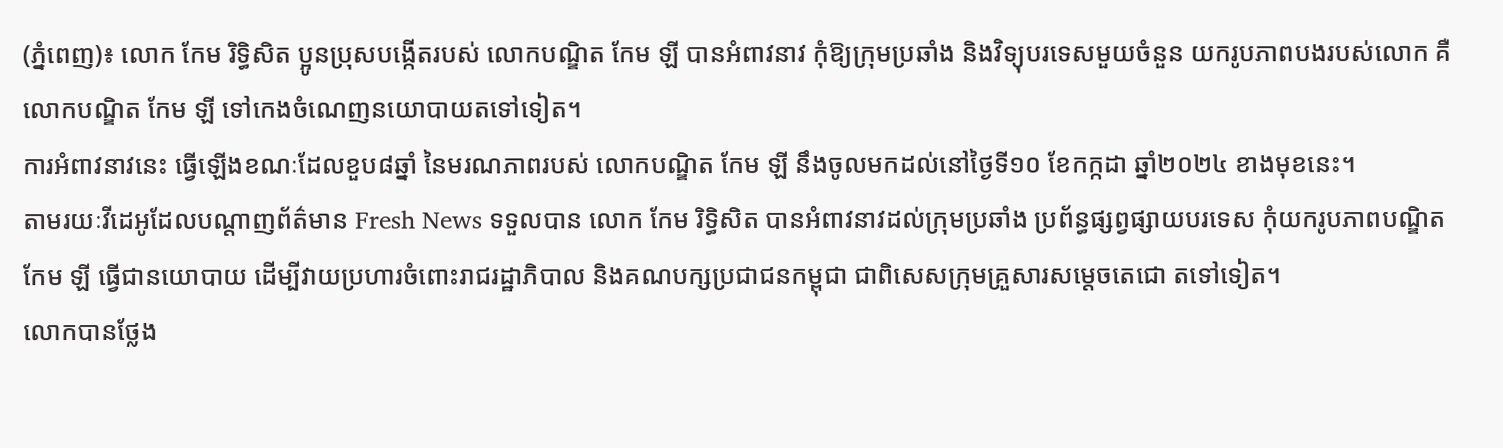(ភ្នំពេញ)៖ លោក កែម រិទ្ធិសិត ប្អូនប្រុសបង្កើតរបស់ លោកបណ្ឌិត កែម ឡី បានអំពាវនាវ កុំឱ្យក្រុមប្រឆាំង និងវិទ្យុបរទេសមួយចំនួន យករូបភាពបងរបស់លោក គឺលោកបណ្ឌិត កែម ឡី ទៅកេងចំណេញនយោបាយតទៅទៀត។
ការអំពាវនាវនេះ ធ្វើឡើងខណៈដែលខួប៨ឆ្នាំ នៃមរណភាពរបស់ លោកបណ្ឌិត កែម ឡី នឹងចូលមកដល់នៅថ្ងៃទី១០ ខែកក្កដា ឆ្នាំ២០២៤ ខាងមុខនេះ។
តាមរយៈវីដេអូដែលបណ្តាញព័ត៌មាន Fresh News ទទួលបាន លោក កែម រិទ្ធិសិត បានអំពាវនាវដល់ក្រុមប្រឆាំង ប្រព័ន្ធផ្សព្វផ្សាយបរទេស កុំយករូបភាពបណ្ឌិត កែម ឡី ធ្វើជានយោបាយ ដើម្បីវាយប្រហារចំពោះរាជរដ្ឋាភិបាល និងគណបក្សប្រជាជនកម្ពុជា ជាពិសេសក្រុមគ្រួសារសម្តេចតេជោ តទៅទៀត។
លោកបានថ្លែង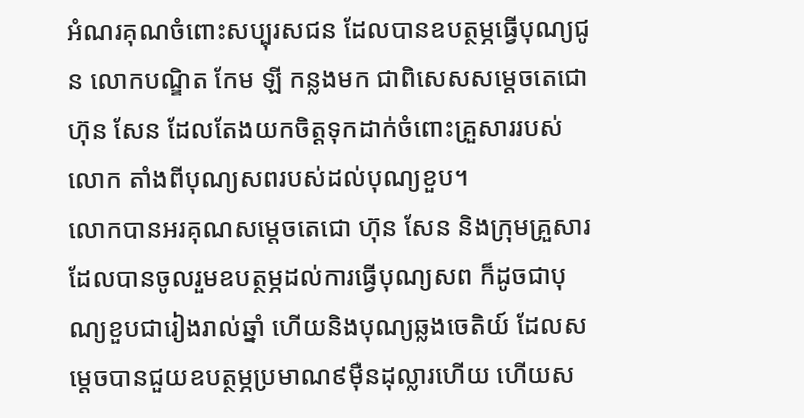អំណរគុណចំពោះសប្បុរសជន ដែលបានឧបត្ថម្ភធ្វើបុណ្យជូន លោកបណ្ឌិត កែម ឡី កន្លងមក ជាពិសេសសម្តេចតេជោ ហ៊ុន សែន ដែលតែងយកចិត្តទុកដាក់ចំពោះគ្រួសាររបស់លោក តាំងពីបុណ្យសពរបស់ដល់បុណ្យខួប។
លោកបានអរគុណសម្តេចតេជោ ហ៊ុន សែន និងក្រុមគ្រួសារ ដែលបានចូលរួមឧបត្ថម្ភដល់ការធ្វើបុណ្យសព ក៏ដូចជាបុណ្យខួបជារៀងរាល់ឆ្នាំ ហើយនិងបុណ្យឆ្លងចេតិយ៍ ដែលសម្តេចបានជួយឧបត្ថម្ភប្រមាណ៩ម៉ឺនដុល្លារហើយ ហើយស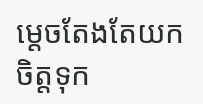ម្តេចតែងតែយកចិត្តទុក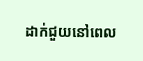ដាក់ជួយនៅពេល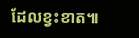ដែលខ្វះខាត៕